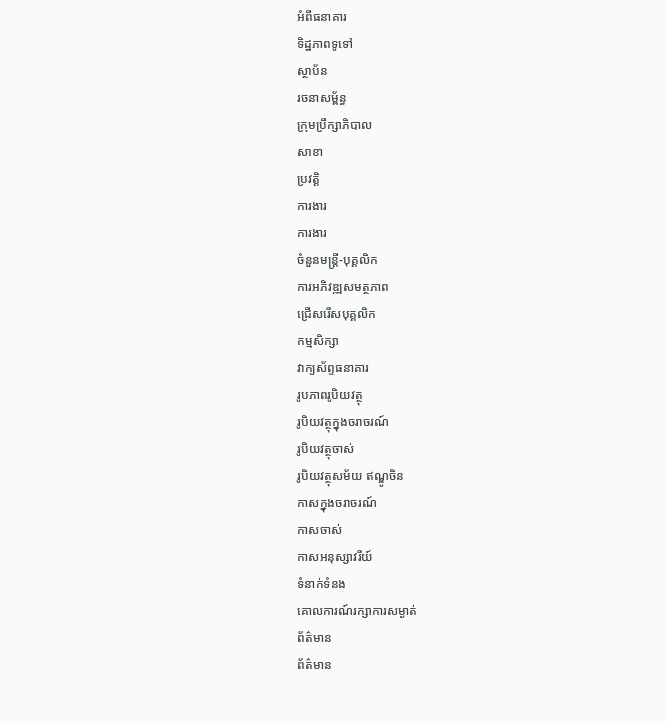អំពីធនាគារ
ទិដ្ឋភាពទូទៅ
ស្ថាប័ន
រចនាសម្ព័ន្ធ
ក្រុមប្រឹក្សាភិបាល
សាខា
ប្រវត្តិ
ការងារ
ការងារ
ចំនួនមន្ត្រី-បុគ្គលិក
ការអភិវឌ្ឍសមត្ថភាព
ជ្រើសរើសបុគ្គលិក
កម្មសិក្សា
វាក្យស័ព្ទធនាគារ
រូបភាពរូបិយវត្ថុ
រូបិយវត្ថុក្នុងចរាចរណ៍
រូបិយវត្ថុចាស់
រូបិយវត្ថុសម័យ ឥណ្ឌូចិន
កាសក្នុងចរាចរណ៍
កាសចាស់
កាសអនុស្សាវរីយ៍
ទំនាក់ទំនង
គោលការណ៍រក្សាការសម្ងាត់
ព័ត៌មាន
ព័ត៌មាន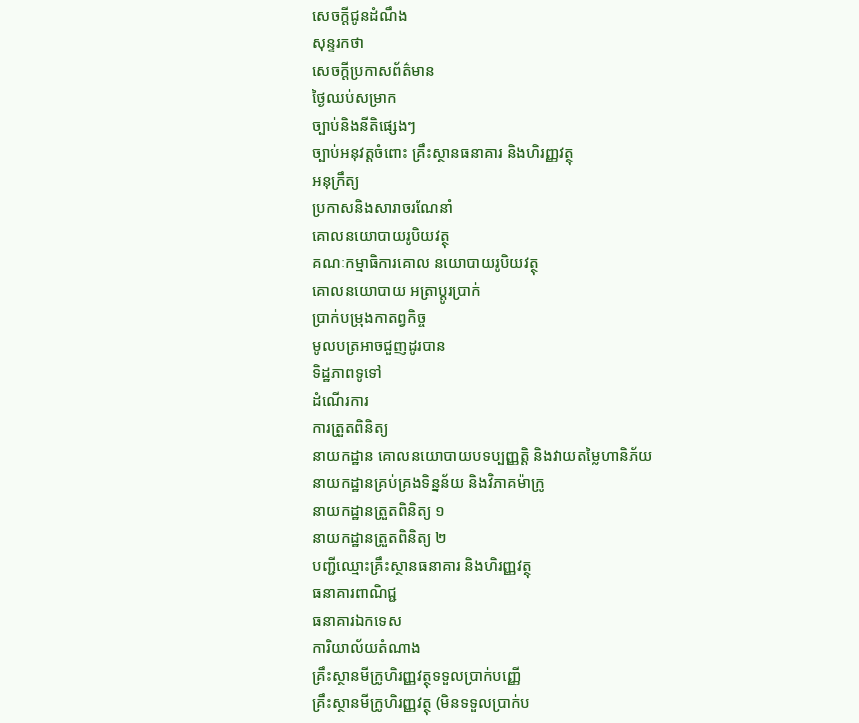សេចក្តីជូនដំណឹង
សុន្ទរកថា
សេចក្តីប្រកាសព័ត៌មាន
ថ្ងៃឈប់សម្រាក
ច្បាប់និងនីតិផ្សេងៗ
ច្បាប់អនុវត្តចំពោះ គ្រឹះស្ថានធនាគារ និងហិរញ្ញវត្ថុ
អនុក្រឹត្យ
ប្រកាសនិងសារាចរណែនាំ
គោលនយោបាយរូបិយវត្ថុ
គណៈកម្មាធិការគោល នយោបាយរូបិយវត្ថុ
គោលនយោបាយ អត្រាប្តូរប្រាក់
ប្រាក់បម្រុងកាតព្វកិច្ច
មូលបត្រអាចជួញដូរបាន
ទិដ្ឋភាពទូទៅ
ដំណើរការ
ការត្រួតពិនិត្យ
នាយកដ្ឋាន គោលនយោបាយបទប្បញ្ញត្តិ និងវាយតម្លៃហានិភ័យ
នាយកដ្ឋានគ្រប់គ្រងទិន្នន័យ និងវិភាគម៉ាក្រូ
នាយកដ្ឋានត្រួតពិនិត្យ ១
នាយកដ្ឋានត្រួតពិនិត្យ ២
បញ្ជីឈ្មោះគ្រឹះស្ថានធនាគារ និងហិរញ្ញវត្ថុ
ធនាគារពាណិជ្ជ
ធនាគារឯកទេស
ការិយាល័យតំណាង
គ្រឹះស្ថានមីក្រូហិរញ្ញវត្ថុទទួលប្រាក់បញ្ញើ
គ្រឹះស្ថានមីក្រូហិរញ្ញវត្ថុ (មិនទទួលប្រាក់ប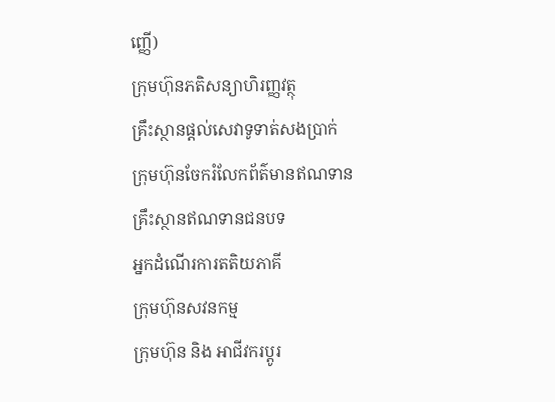ញ្ញើ)
ក្រុមហ៊ុនភតិសន្យាហិរញ្ញវត្ថុ
គ្រឹះស្ថានផ្ដល់សេវាទូទាត់សងប្រាក់
ក្រុមហ៊ុនចែករំលែកព័ត៌មានឥណទាន
គ្រឹះស្ថានឥណទានជនបទ
អ្នកដំណើរការតតិយភាគី
ក្រុមហ៊ុនសវនកម្ម
ក្រុមហ៊ុន និង អាជីវករប្តូរ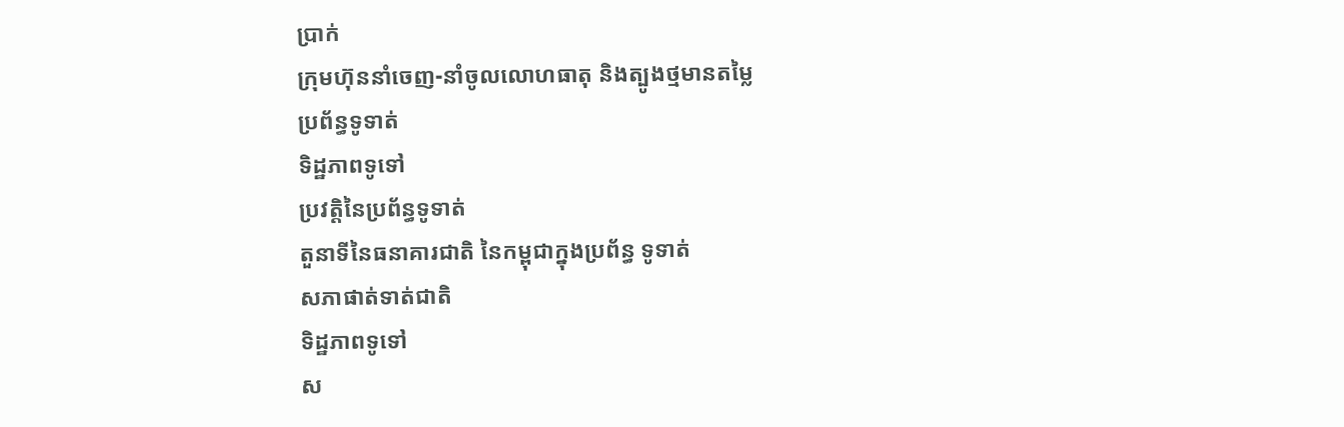ប្រាក់
ក្រុមហ៊ុននាំចេញ-នាំចូលលោហធាតុ និងត្បូងថ្មមានតម្លៃ
ប្រព័ន្ធទូទាត់
ទិដ្ឋភាពទូទៅ
ប្រវត្តិនៃប្រព័ន្ធទូទាត់
តួនាទីនៃធនាគារជាតិ នៃកម្ពុជាក្នុងប្រព័ន្ធ ទូទាត់
សភាផាត់ទាត់ជាតិ
ទិដ្ឋភាពទូទៅ
ស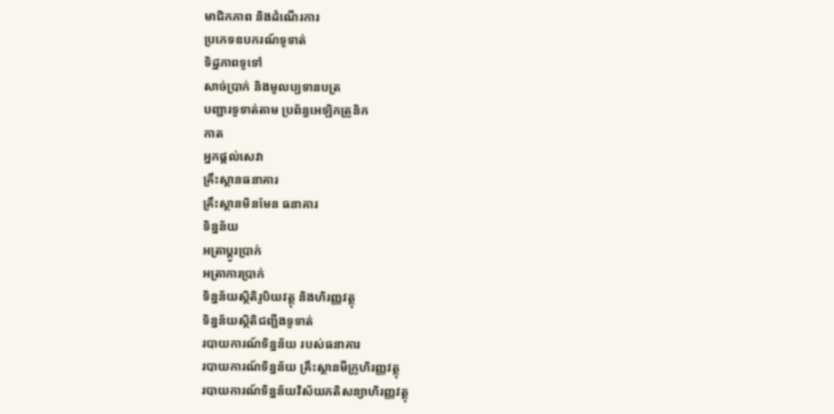មាជិកភាព និងដំណើរការ
ប្រភេទឧបករណ៍ទូទាត់
ទិដ្ឋភាពទូទៅ
សាច់ប្រាក់ និងមូលប្បទានបត្រ
បញ្ជារទូទាត់តាម ប្រព័ន្ធអេឡិកត្រូនិក
កាត
អ្នកផ្តល់សេវា
គ្រឹះស្ថានធនាគារ
គ្រឹះស្ថានមិនមែន ធនាគារ
ទិន្នន័យ
អត្រាប្តូរបា្រក់
អត្រាការប្រាក់
ទិន្នន័យស្ថិតិរូបិយវត្ថុ និងហិរញ្ញវត្ថុ
ទិន្នន័យស្ថិតិជញ្ជីងទូទាត់
របាយការណ៍ទិន្នន័យ របស់ធនាគារ
របាយការណ៍ទិន្នន័យ គ្រឹះស្ថានមីក្រូហិរញ្ញវត្ថុ
របាយការណ៍ទិន្នន័យវិស័យភតិសន្យាហិរញ្ញវត្ថុ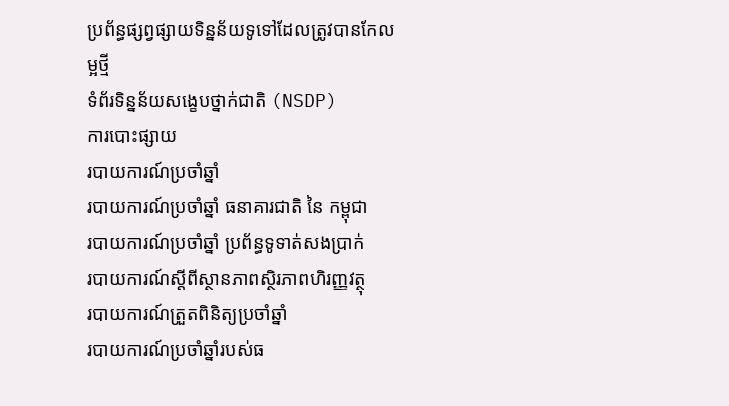ប្រព័ន្ធផ្សព្វផ្សាយទិន្នន័យទូទៅដែលត្រូវបានកែលម្អថ្មី
ទំព័រទិន្នន័យសង្ខេបថ្នាក់ជាតិ (NSDP)
ការបោះផ្សាយ
របាយការណ៍ប្រចាំឆ្នាំ
របាយការណ៍ប្រចាំឆ្នាំ ធនាគារជាតិ នៃ កម្ពុជា
របាយការណ៍ប្រចាំឆ្នាំ ប្រព័ន្ធទូទាត់សងប្រាក់
របាយការណ៍ស្តីពីស្ថានភាពស្ថិរភាពហិរញ្ញវត្ថុ
របាយការណ៍ត្រួតពិនិត្យប្រចាំឆ្នាំ
របាយការណ៍ប្រចាំឆ្នាំរបស់ធ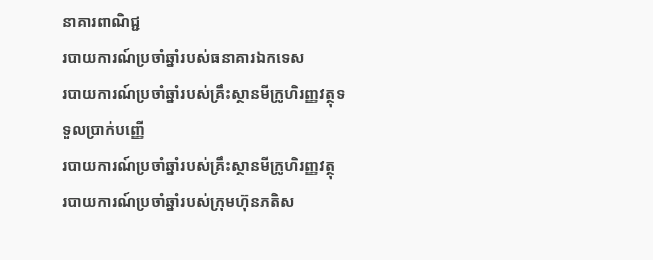នាគារពាណិជ្ជ
របាយការណ៍ប្រចាំឆ្នាំរបស់ធនាគារឯកទេស
របាយការណ៍ប្រចាំឆ្នាំរបស់គ្រឹះស្ថានមីក្រូហិរញ្ញវត្ថុទទួលប្រាក់បញ្ញើ
របាយការណ៍ប្រចាំឆ្នាំរបស់គ្រឹះស្ថានមីក្រូហិរញ្ញវត្ថុ
របាយការណ៍ប្រចាំឆ្នាំរបស់ក្រុមហ៊ុនភតិស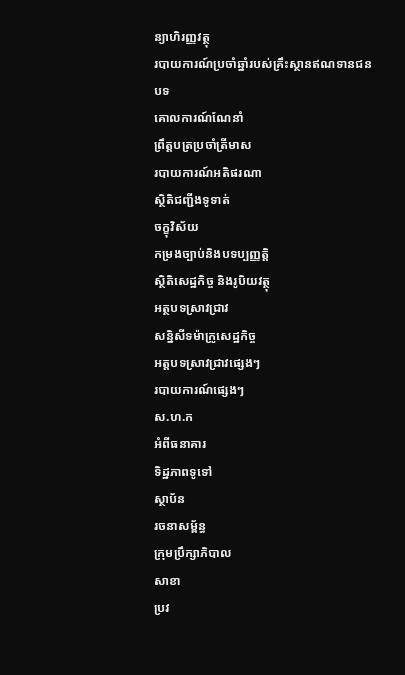ន្យាហិរញ្ញវត្ថុ
របាយការណ៍ប្រចាំឆ្នាំរបស់គ្រឹះស្ថានឥណទានជនបទ
គោលការណ៍ណែនាំ
ព្រឹត្តបត្រប្រចាំត្រីមាស
របាយការណ៍អតិផរណា
ស្ថិតិជញ្ជីងទូទាត់
ចក្ខុវិស័យ
កម្រងច្បាប់និងបទប្បញ្ញត្តិ
ស្ថិតិសេដ្ឋកិច្ច និងរូបិយវត្ថុ
អត្ថបទស្រាវជ្រាវ
សន្និសីទម៉ាក្រូសេដ្ឋកិច្ច
អត្តបទស្រាវជ្រាវផ្សេងៗ
របាយការណ៍ផ្សេងៗ
ស.ហ.ក
អំពីធនាគារ
ទិដ្ឋភាពទូទៅ
ស្ថាប័ន
រចនាសម្ព័ន្ធ
ក្រុមប្រឹក្សាភិបាល
សាខា
ប្រវ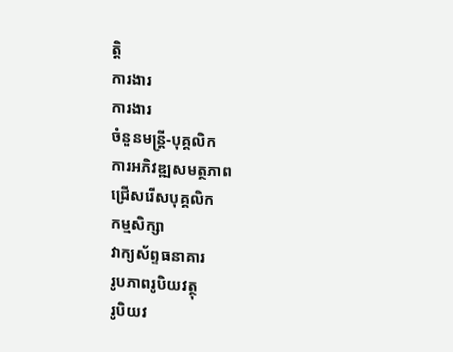ត្តិ
ការងារ
ការងារ
ចំនួនមន្ត្រី-បុគ្គលិក
ការអភិវឌ្ឍសមត្ថភាព
ជ្រើសរើសបុគ្គលិក
កម្មសិក្សា
វាក្យស័ព្ទធនាគារ
រូបភាពរូបិយវត្ថុ
រូបិយវ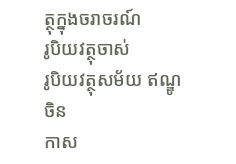ត្ថុក្នុងចរាចរណ៍
រូបិយវត្ថុចាស់
រូបិយវត្ថុសម័យ ឥណ្ឌូចិន
កាស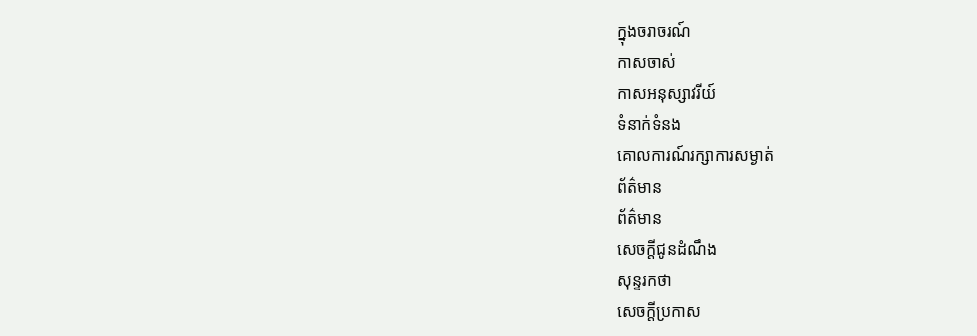ក្នុងចរាចរណ៍
កាសចាស់
កាសអនុស្សាវរីយ៍
ទំនាក់ទំនង
គោលការណ៍រក្សាការសម្ងាត់
ព័ត៌មាន
ព័ត៌មាន
សេចក្តីជូនដំណឹង
សុន្ទរកថា
សេចក្តីប្រកាស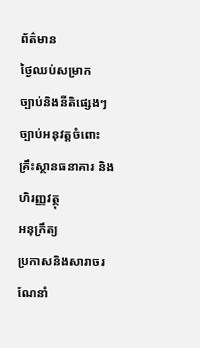ព័ត៌មាន
ថ្ងៃឈប់សម្រាក
ច្បាប់និងនីតិផ្សេងៗ
ច្បាប់អនុវត្តចំពោះ គ្រឹះស្ថានធនាគារ និងហិរញ្ញវត្ថុ
អនុក្រឹត្យ
ប្រកាសនិងសារាចរណែនាំ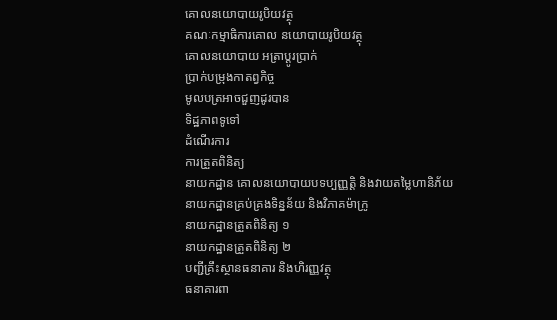គោលនយោបាយរូបិយវត្ថុ
គណៈកម្មាធិការគោល នយោបាយរូបិយវត្ថុ
គោលនយោបាយ អត្រាប្តូរប្រាក់
ប្រាក់បម្រុងកាតព្វកិច្ច
មូលបត្រអាចជួញដូរបាន
ទិដ្ឋភាពទូទៅ
ដំណើរការ
ការត្រួតពិនិត្យ
នាយកដ្ឋាន គោលនយោបាយបទប្បញ្ញត្តិ និងវាយតម្លៃហានិភ័យ
នាយកដ្ឋានគ្រប់គ្រងទិន្នន័យ និងវិភាគម៉ាក្រូ
នាយកដ្ឋានត្រួតពិនិត្យ ១
នាយកដ្ឋានត្រួតពិនិត្យ ២
បញ្ជីគ្រឹះស្ថានធនាគារ និងហិរញ្ញវត្ថុ
ធនាគារពា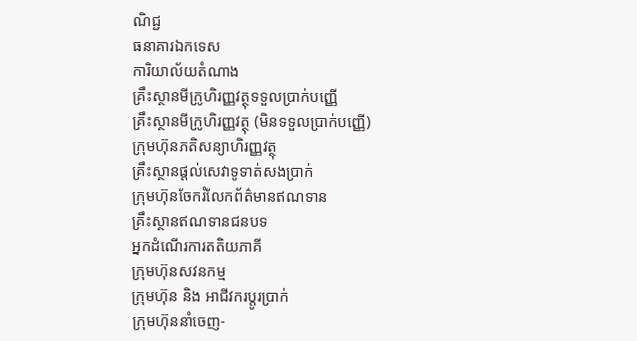ណិជ្ជ
ធនាគារឯកទេស
ការិយាល័យតំណាង
គ្រឹះស្ថានមីក្រូហិរញ្ញវត្ថុទទួលប្រាក់បញ្ញើ
គ្រឹះស្ថានមីក្រូហិរញ្ញវត្ថុ (មិនទទួលប្រាក់បញ្ញើ)
ក្រុមហ៊ុនភតិសន្យាហិរញ្ញវត្ថុ
គ្រឹះស្ថានផ្ដល់សេវាទូទាត់សងប្រាក់
ក្រុមហ៊ុនចែករំលែកព័ត៌មានឥណទាន
គ្រឹះស្ថានឥណទានជនបទ
អ្នកដំណើរការតតិយភាគី
ក្រុមហ៊ុនសវនកម្ម
ក្រុមហ៊ុន និង អាជីវករប្តូរប្រាក់
ក្រុមហ៊ុននាំចេញ-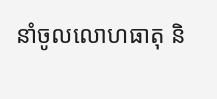នាំចូលលោហធាតុ និ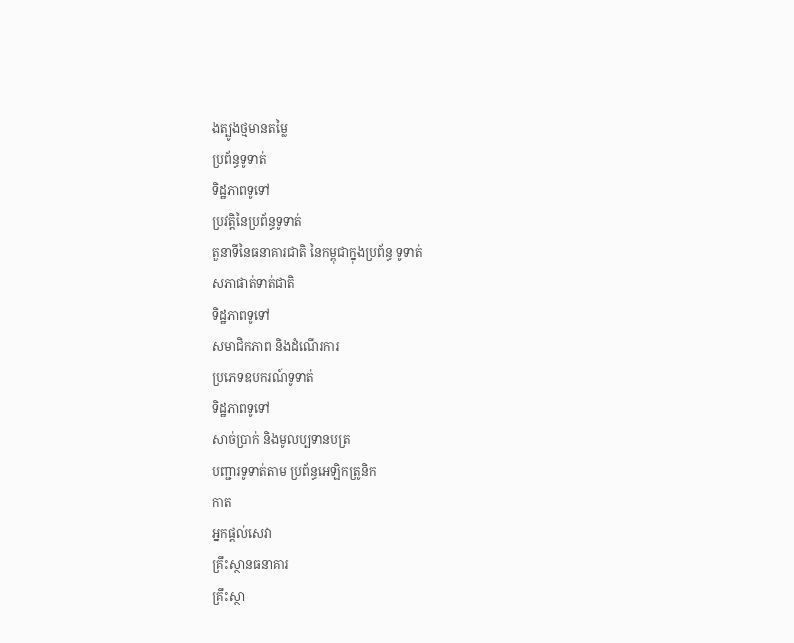ងត្បូងថ្មមានតម្លៃ
ប្រព័ន្ធទូទាត់
ទិដ្ឋភាពទូទៅ
ប្រវត្តិនៃប្រព័ន្ធទូទាត់
តួនាទីនៃធនាគារជាតិ នៃកម្ពុជាក្នុងប្រព័ន្ធ ទូទាត់
សភាផាត់ទាត់ជាតិ
ទិដ្ឋភាពទូទៅ
សមាជិកភាព និងដំណើរការ
ប្រភេទឧបករណ៍ទូទាត់
ទិដ្ឋភាពទូទៅ
សាច់ប្រាក់ និងមូលប្បទានបត្រ
បញ្ជារទូទាត់តាម ប្រព័ន្ធអេឡិកត្រូនិក
កាត
អ្នកផ្តល់សេវា
គ្រឹះស្ថានធនាគារ
គ្រឹះស្ថា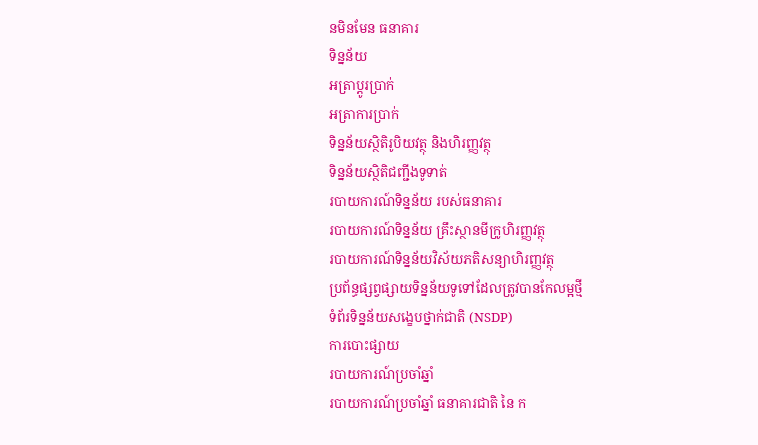នមិនមែន ធនាគារ
ទិន្នន័យ
អត្រាប្តូរបា្រក់
អត្រាការប្រាក់
ទិន្នន័យស្ថិតិរូបិយវត្ថុ និងហិរញ្ញវត្ថុ
ទិន្នន័យស្ថិតិជញ្ជីងទូទាត់
របាយការណ៍ទិន្នន័យ របស់ធនាគារ
របាយការណ៍ទិន្នន័យ គ្រឹះស្ថានមីក្រូហិរញ្ញវត្ថុ
របាយការណ៍ទិន្នន័យវិស័យភតិសន្យាហិរញ្ញវត្ថុ
ប្រព័ន្ធផ្សព្វផ្សាយទិន្នន័យទូទៅដែលត្រូវបានកែលម្អថ្មី
ទំព័រទិន្នន័យសង្ខេបថ្នាក់ជាតិ (NSDP)
ការបោះផ្សាយ
របាយការណ៍ប្រចាំឆ្នាំ
របាយការណ៍ប្រចាំឆ្នាំ ធនាគារជាតិ នៃ ក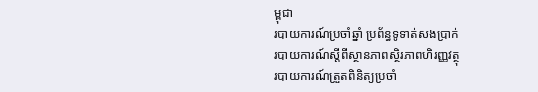ម្ពុជា
របាយការណ៍ប្រចាំឆ្នាំ ប្រព័ន្ធទូទាត់សងប្រាក់
របាយការណ៍ស្តីពីស្ថានភាពស្ថិរភាពហិរញ្ញវត្ថុ
របាយការណ៍ត្រួតពិនិត្យប្រចាំ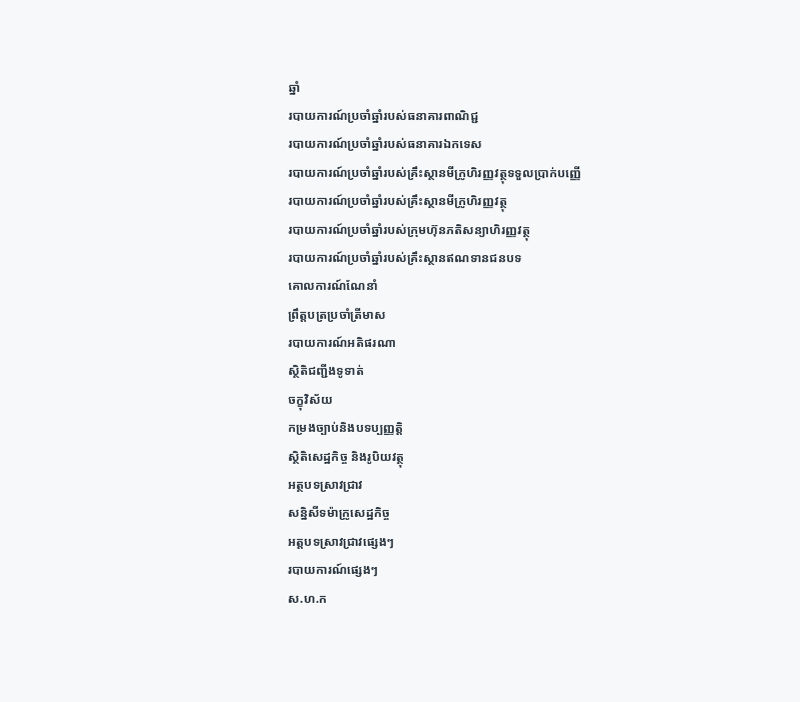ឆ្នាំ
របាយការណ៍ប្រចាំឆ្នាំរបស់ធនាគារពាណិជ្ជ
របាយការណ៍ប្រចាំឆ្នាំរបស់ធនាគារឯកទេស
របាយការណ៍ប្រចាំឆ្នាំរបស់គ្រឹះស្ថានមីក្រូហិរញ្ញវត្ថុទទួលប្រាក់បញ្ញើ
របាយការណ៍ប្រចាំឆ្នាំរបស់គ្រឹះស្ថានមីក្រូហិរញ្ញវត្ថុ
របាយការណ៍ប្រចាំឆ្នាំរបស់ក្រុមហ៊ុនភតិសន្យាហិរញ្ញវត្ថុ
របាយការណ៍ប្រចាំឆ្នាំរបស់គ្រឹះស្ថានឥណទានជនបទ
គោលការណ៍ណែនាំ
ព្រឹត្តបត្រប្រចាំត្រីមាស
របាយការណ៍អតិផរណា
ស្ថិតិជញ្ជីងទូទាត់
ចក្ខុវិស័យ
កម្រងច្បាប់និងបទប្បញ្ញត្តិ
ស្ថិតិសេដ្ឋកិច្ច និងរូបិយវត្ថុ
អត្ថបទស្រាវជ្រាវ
សន្និសីទម៉ាក្រូសេដ្ឋកិច្ច
អត្តបទស្រាវជ្រាវផ្សេងៗ
របាយការណ៍ផ្សេងៗ
ស.ហ.ក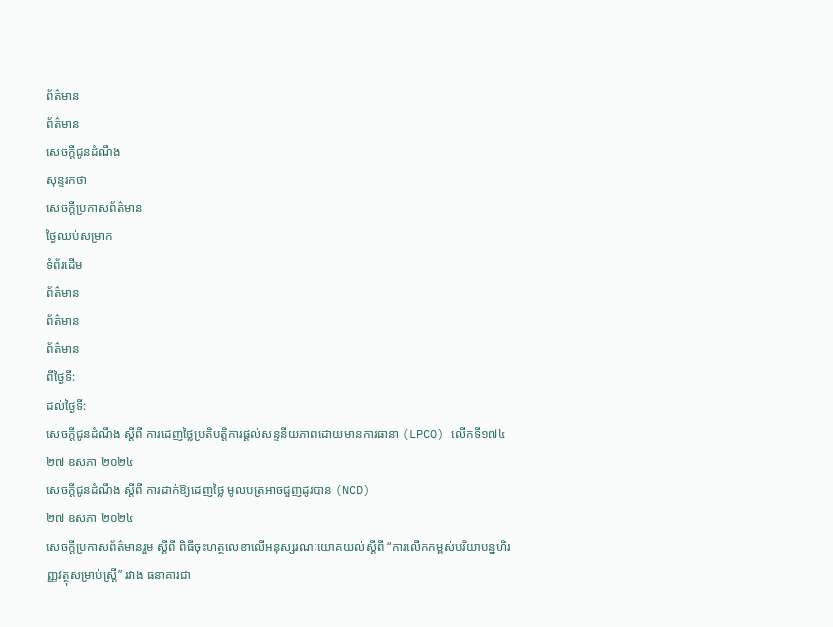ព័ត៌មាន
ព័ត៌មាន
សេចក្តីជូនដំណឹង
សុន្ទរកថា
សេចក្តីប្រកាសព័ត៌មាន
ថ្ងៃឈប់សម្រាក
ទំព័រដើម
ព័ត៌មាន
ព័ត៌មាន
ព័ត៌មាន
ពីថ្ងៃទី:
ដល់ថ្ងៃទី:
សេចក្តីជូនដំណឹង ស្តីពី ការដេញថ្លៃប្រតិបត្តិការផ្តល់សន្ទនីយភាពដោយមានការធានា (LPCO) លើកទី១៧៤
២៧ ឧសភា ២០២៤
សេចក្តីជូនដំណឹង ស្តីពី ការដាក់ឱ្យដេញថ្លៃ មូលបត្រអាចជួញដូរបាន (NCD)
២៧ ឧសភា ២០២៤
សេចក្តីប្រកាសព័ត៌មានរួម ស្តីពី ពិធីចុះហត្ថលេខាលើអនុស្សរណៈយោគយល់ស្តីពី “ការលើកកម្ពស់បរិយាបន្នហិរញ្ញវត្ថុសម្រាប់ស្ត្រី” រវាង ធនាគារជា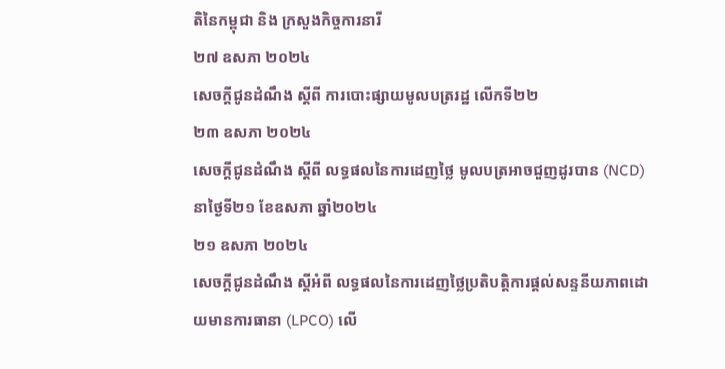តិនៃកម្ពុជា និង ក្រសួងកិច្ចការនារី
២៧ ឧសភា ២០២៤
សេចក្តីជូនដំណឹង ស្តីពី ការបោះផ្សាយមូលបត្ររដ្ឋ លើកទី២២
២៣ ឧសភា ២០២៤
សេចក្តីជូនដំណឹង ស្តីពី លទ្ធផលនៃការដេញថ្លៃ មូលបត្រអាចជួញដូរបាន (NCD) នាថ្ងៃទី២១ ខែឧសភា ឆ្នាំ២០២៤
២១ ឧសភា ២០២៤
សេចក្តីជូនដំណឹង ស្តីអំពី លទ្ធផលនៃការដេញថ្លៃប្រតិបត្តិការផ្តល់សន្ទនីយភាពដោយមានការធានា (LPCO) លើ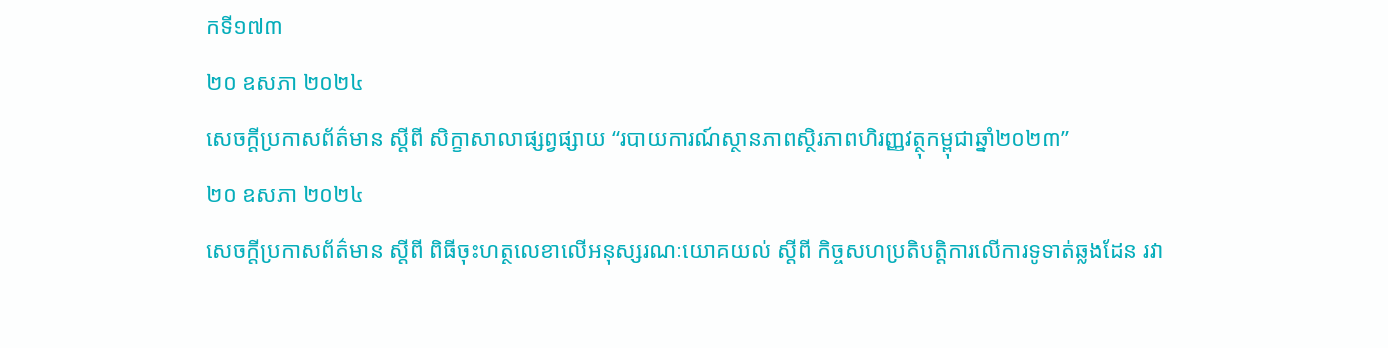កទី១៧៣
២០ ឧសភា ២០២៤
សេចក្តីប្រកាសព័ត៌មាន ស្តីពី សិក្ខាសាលាផ្សព្វផ្សាយ “របាយការណ៍ស្ថានភាពស្ថិរភាពហិរញ្ញវត្ថុកម្ពុជាឆ្នាំ២០២៣”
២០ ឧសភា ២០២៤
សេចក្តីប្រកាសព័ត៌មាន ស្តីពី ពិធីចុះហត្ថលេខាលើអនុស្សរណៈយោគយល់ ស្តីពី កិច្ចសហប្រតិបត្តិការលើការទូទាត់ឆ្លងដែន រវា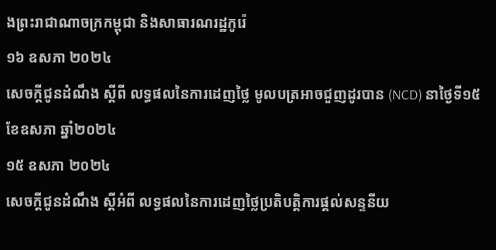ងព្រះរាជាណាចក្រកម្ពុជា និងសាធារណរដ្ឋកូរ៉េ
១៦ ឧសភា ២០២៤
សេចក្តីជូនដំណឹង ស្តីពី លទ្ធផលនៃការដេញថ្លៃ មូលបត្រអាចជួញដូរបាន (NCD) នាថ្ងៃទី១៥ ខែឧសភា ឆ្នាំ២០២៤
១៥ ឧសភា ២០២៤
សេចក្តីជូនដំណឹង ស្តីអំពី លទ្ធផលនៃការដេញថ្លៃប្រតិបត្តិការផ្តល់សន្ទនីយ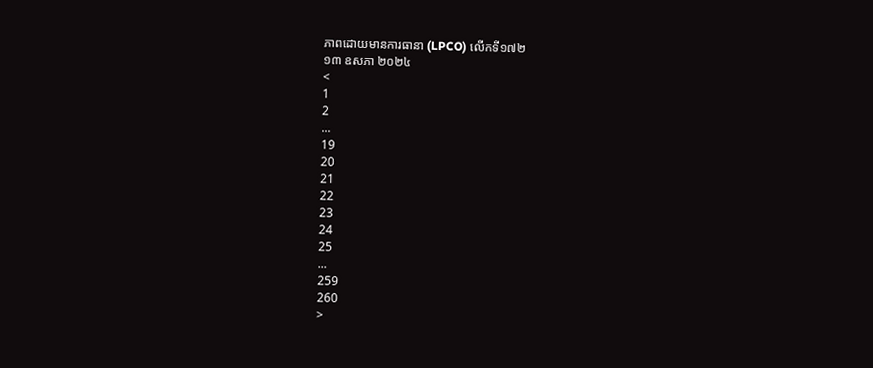ភាពដោយមានការធានា (LPCO) លើកទី១៧២
១៣ ឧសភា ២០២៤
<
1
2
...
19
20
21
22
23
24
25
...
259
260
>